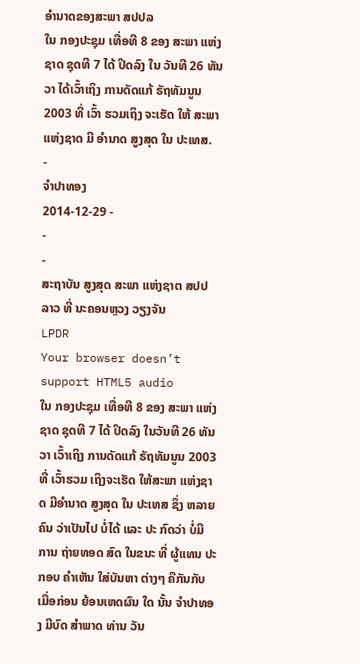ອໍານາດຂອງສະພາ ສປປລ
ໃນ ກອງປະຊຸມ ເທື່ອທີ 8 ຂອງ ສະພາ ແຫ່ງຊາດ ຊຸດທີ 7 ໄດ້ ປິດລົງ ໃນ ວັນທີ 26 ທັນວາ ໄດ້ເວົ້າເຖິງ ການດັດແກ້ ຣັຖທັມນູນ 2003 ທີ່ ເວົ້າ ຮວມເຖິງ ຈະເຮັດ ໃຫ້ ສະພາ ແຫ່ງຊາດ ມີ ອໍານາດ ສູງສຸດ ໃນ ປະເທສ.
-
ຈໍາປາທອງ
2014-12-29 -
-
-
ສະຖາບັນ ສູງສຸດ ສະພາ ແຫ່ງຊາຕ ສປປ ລາວ ທີ່ ນະຄອນຫຼວງ ວຽງຈັນ
LPDR
Your browser doesn’t support HTML5 audio
ໃນ ກອງປະຊຸມ ເທື່ອທີ 8 ຂອງ ສະພາ ແຫ່ງຊາດ ຊຸດທີ 7 ໄດ້ ປິດລົງ ໃນວັນທີ 26 ທັນວາ ເວົ້າເຖິງ ການດັດແກ້ ຣັຖທັມນູນ 2003 ທີ່ ເວົ້າຮວມ ເຖິງຈະເຮັດ ໃຫ້ສະພາ ແຫ່ງຊາດ ມີອໍານາດ ສູງສຸດ ໃນ ປະເທສ ຊຶ່ງ ຫລາຍຄົນ ວ່າເປັນໄປ ບໍ່ໄດ້ ແລະ ປະ ກົດວ່າ ບໍ່ມີ ການ ຖ່າຍທອດ ສົດ ໃນຂນະ ທີ່ ຜູ້ແທນ ປະກອບ ຄໍາເຫັນ ໃສ່ບັນຫາ ຕ່າງໆ ຄືກັນກັບ ເມື່ອກ່ອນ ຍ້ອນເຫດຜົນ ໃດ ນັ້ນ ຈໍາປາທອງ ມີບົດ ສໍາພາດ ທ່ານ ວັນ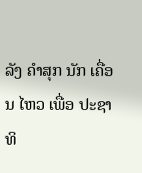ລັງ ຄໍາສຸກ ນັກ ເຄື່ອນ ໄຫວ ເພື່ອ ປະຊາທິ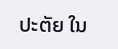ປະຕັຍ ໃນ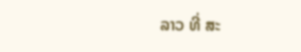ລາວ ທີ່ ສະ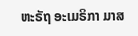ຫະຣັຖ ອະເມຣິກາ ມາສ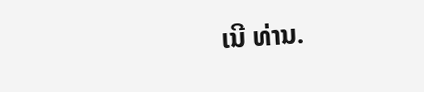ເນີ ທ່ານ.